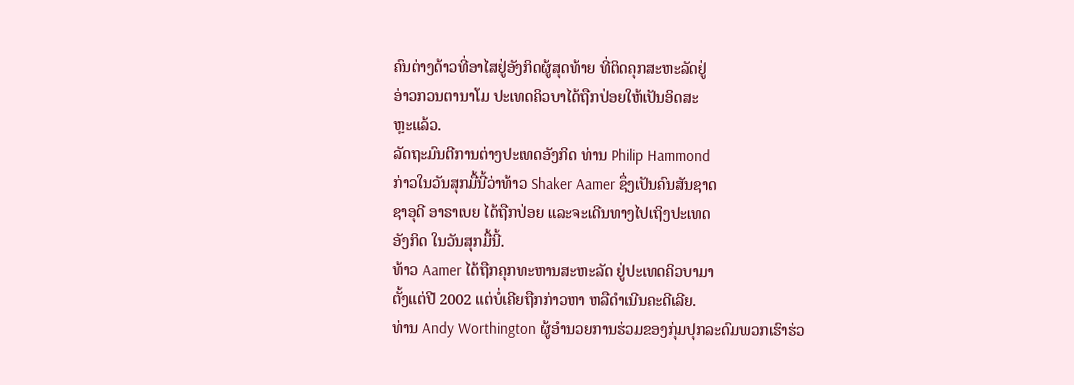ຄົນຕ່າງດ້າວທີ່ອາໄສຢູ່ອັງກິດຜູ້ສຸດທ້າຍ ທີ່ຕິດຄຸກສະຫະລັດຢູ່
ອ່າວກວນຕານາໂມ ປະເທດຄິວບາໄດ້ຖືກປ່ອຍໃຫ້ເປັນອິດສະ
ຫຼະແລ້ວ.
ລັດຖະມົນຕີການຕ່າງປະເທດອັງກິດ ທ່ານ Philip Hammond
ກ່າວໃນວັນສຸກມື້ນີ້ວ່າທ້າວ Shaker Aamer ຊຶ່ງເປັນຄົນສັນຊາດ
ຊາອຸດີ ອາຣາເບຍ ໄດ້ຖືກປ່ອຍ ແລະຈະເດີນທາງໄປເຖິງປະເທດ
ອັງກິດ ໃນວັນສຸກມື້ນີ້.
ທ້າວ Aamer ໄດ້ຖືກຄຸກທະຫານສະຫະລັດ ຢູ່ປະເທດຄິວບາມາ
ຕັ້ງແຕ່ປີ 2002 ແຕ່ບໍ່ເຄີຍຖືກກ່າວຫາ ຫລືດຳເນີນຄະດີເລີຍ.
ທ່ານ Andy Worthington ຜູ້ອຳນວຍການຮ່ວມຂອງກຸ່ມປຸກລະດົມພວກເຮົາຮ່ວ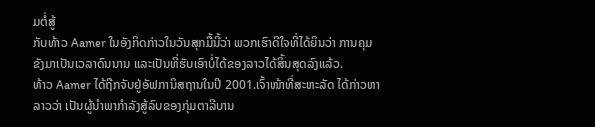ມຕໍ່ສູ້
ກັບທ້າວ Aamer ໃນອັງກິດກ່າວໃນວັນສຸກມື້ນີ້ວ່າ ພວກເຮົາດີໃຈທີ່ໄດ້ຍິນວ່າ ການຄຸມ
ຂັງມາເປັນເວລາດົນນານ ແລະເປັນທີ່ຮັບເອົາບໍ່ໄດ້ຂອງລາວໄດ້ສິ້ນສຸດລົງແລ້ວ.
ທ້າວ Aamer ໄດ້ຖືກຈັບຢູ່ອັຟການິສຖານໃນປີ 2001.ເຈົ້າໜ້າທີ່ສະຫະລັດ ໄດ້ກ່າວຫາ
ລາວວ່າ ເປັນຜູ້ນຳພາກຳລັງສູ້ລົບຂອງກຸ່ມຕາລີບານ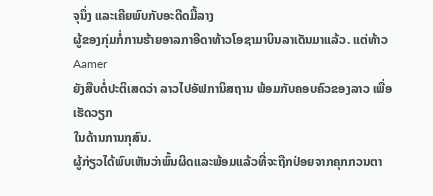ຈຸນຶ່ງ ແລະເຄີຍພົບກັບອະດີດມື້ລາງ
ຜູ້ຂອງກຸ່ມກໍ່ການຮ້າຍອາລກາອີດາທ້າວໂອຊາມາບິນລາເດັນມາແລ້ວ. ແຕ່ທ້າວ Aamer
ຍັງສືບຕໍ່ປະຕິເສດວ່າ ລາວໄປອັຟການິສຖານ ພ້ອມກັບຄອບຄົວຂອງລາວ ເພື່ອເຮັດວຽກ
ໃນດ້ານການກຸສົນ.
ຜູ້ກ່ຽວໄດ້ພົບເຫັນວ່າພົ້ນຜິດແລະພ້ອມແລ້ວທີ່ຈະຖືກປ່ອຍຈາກຄຸກກວນຕາ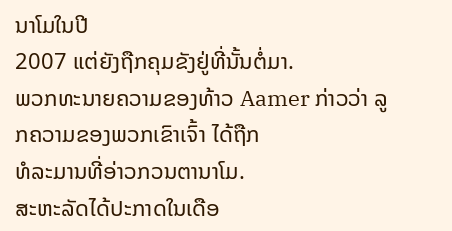ນາໂມໃນປີ
2007 ແຕ່ຍັງຖືກຄຸມຂັງຢູ່ທີ່ນັ້ນຕໍ່ມາ.
ພວກທະນາຍຄວາມຂອງທ້າວ Aamer ກ່າວວ່າ ລູກຄວາມຂອງພວກເຂົາເຈົ້າ ໄດ້ຖືກ
ທໍລະມານທີ່ອ່າວກວນຕານາໂມ.
ສະຫະລັດໄດ້ປະກາດໃນເດືອ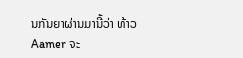ນກັນຍາຜ່ານມານີ້ວ່າ ທ້າວ Aamer ຈະ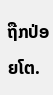ຖືກປ່ອຍໂຕ.